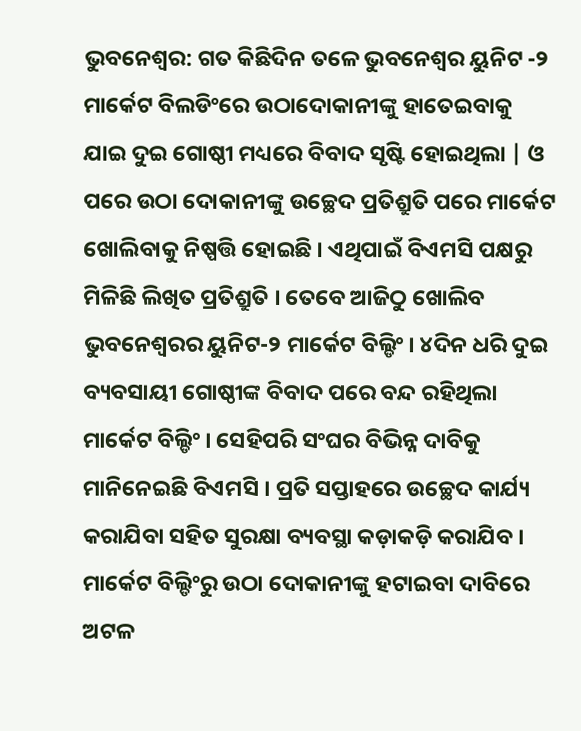ଭୁବନେଶ୍ୱର: ଗତ କିଛିଦିନ ତଳେ ଭୁବନେଶ୍ୱର ୟୁନିଟ -୨ ମାର୍କେଟ ବିଲଡିଂରେ ଉଠାଦୋକାନୀଙ୍କୁ ହାତେଇବାକୁ ଯାଇ ଦୁଇ ଗୋଷ୍ଠୀ ମଧ୍ୟରେ ବିବାଦ ସୃଷ୍ଟି ହୋଇଥିଲା | ଓ ପରେ ଉଠା ଦୋକାନୀଙ୍କୁ ଉଚ୍ଛେଦ ପ୍ରତିଶ୍ରୁତି ପରେ ମାର୍କେଟ ଖୋଲିବାକୁ ନିଷ୍ପତ୍ତି ହୋଇଛି । ଏଥିପାଇଁ ବିଏମସି ପକ୍ଷରୁ ମିଳିଛି ଲିଖିତ ପ୍ରତିଶ୍ରୁତି । ତେବେ ଆଜିଠୁ ଖୋଲିବ ଭୁବନେଶ୍ୱରର ୟୁନିଟ-୨ ମାର୍କେଟ ବିଲ୍ଡିଂ । ୪ଦିନ ଧରି ଦୁଇ ବ୍ୟବସାୟୀ ଗୋଷ୍ଠୀଙ୍କ ବିବାଦ ପରେ ବନ୍ଦ ରହିଥିଲା ମାର୍କେଟ ବିଲ୍ଡିଂ । ସେହିପରି ସଂଘର ବିଭିନ୍ନ ଦାବିକୁ ମାନିନେଇଛି ବିଏମସି । ପ୍ରତି ସପ୍ତାହରେ ଉଚ୍ଛେଦ କାର୍ଯ୍ୟ କରାଯିବା ସହିତ ସୁରକ୍ଷା ବ୍ୟବସ୍ଥା କଡ଼ାକଡ଼ି କରାଯିବ । ମାର୍କେଟ ବିଲ୍ଡିଂରୁ ଉଠା ଦୋକାନୀଙ୍କୁ ହଟାଇବା ଦାବିରେ ଅଟଳ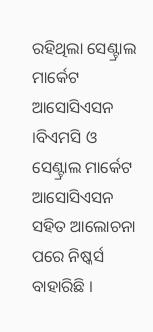ରହିଥିଲା ସେଣ୍ଟ୍ରାଲ ମାର୍କେଟ ଆସୋସିଏସନ ।ବିଏମସି ଓ ସେଣ୍ଟ୍ରାଲ ମାର୍କେଟ ଆସୋସିଏସନ ସହିତ ଆଲୋଚନା ପରେ ନିଷ୍କର୍ସ ବାହାରିଛି ।